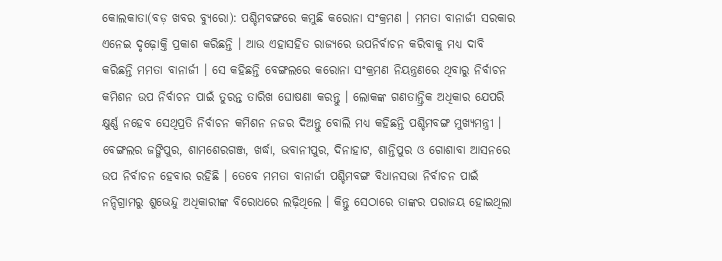କୋଲକାତା(ବଡ଼ ଖବର ବ୍ୟୁରୋ): ପଶ୍ଚିମବଙ୍ଗରେ କମୁଛି କରୋନା ସଂକ୍ରମଣ । ମମତା ବାନାର୍ଜୀ ସରକାର ଏନେଇ ଦୃଢ଼ୋକ୍ତି ପ୍ରକାଶ କରିଛନ୍ତି । ଆଉ ଏହାସହିତ ରାଜ୍ୟରେ ଉପନିର୍ବାଚନ କରିବାକୁ ମଧ୍ୟ ଦାବି କରିଛନ୍ତି ମମତା ବାନାର୍ଜୀ । ସେ କହିଛନ୍ତି ବେଙ୍ଗଲରେ କରୋନା ସଂକ୍ରମଣ ନିୟନ୍ତ୍ରଣରେ ଥିବାରୁ ନିର୍ବାଚନ କମିଶନ ଉପ ନିର୍ବାଚନ ପାଇଁ ତୁରନ୍ତ ତାରିଖ ଘୋଷଣା କରନ୍ତୁ । ଲୋକଙ୍କ ଗଣତାନ୍ତ୍ରିକ ଅଧିକାର ଯେପରି କ୍ଷୁର୍ଣ୍ଣ ନହେବ ସେଥିପ୍ରତି ନିର୍ବାଚନ କମିଶନ ନଜର ଦିଅନ୍ତୁ ବୋଲି ମଧ୍ୟ କହିଛନ୍ତି ପଶ୍ଚିମବଙ୍ଗ ମୁଖ୍ୟମନ୍ତ୍ରୀ ।
ବେଙ୍ଗଲର ଜଙ୍ଗିପୁର, ଶାମଶେରଗଞ୍ଜ, ଖର୍ଦ୍ଧା, ଭବାନୀପୁର, ଦିନାହାଟ, ଶାନ୍ତିପୁର ଓ ଗୋଶାବା ଆସନରେ ଉପ ନିର୍ବାଚନ ହେବାର ରହିଛି । ତେବେ ମମତା ବାନାର୍ଜୀ ପଶ୍ଚିମବଙ୍ଗ ବିଧାନସଭା ନିର୍ବାଚନ ପାଇଁ ନନ୍ଦିଗ୍ରାମରୁ ଶୁଭେନ୍ଦୁ ଅଧିକାରୀଙ୍କ ବିରୋଧରେ ଲଢ଼ିଥିଲେ । କିନ୍ତୁ ସେଠାରେ ତାଙ୍କର ପରାଜୟ ହୋଇଥିଲା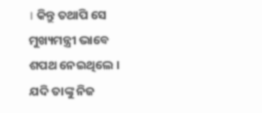। କିନ୍ତୁ ତଥାପି ସେ ମୁଖ୍ୟମନ୍ତ୍ରୀ ଭାବେ ଶପଥ ନେଇଥିଲେ ।
ଯଦି ତାଙ୍କୁ ନିଜ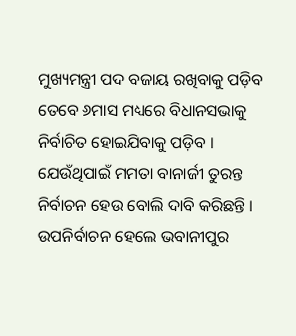ମୁଖ୍ୟମନ୍ତ୍ରୀ ପଦ ବଜାୟ ରଖିବାକୁ ପଡ଼ିବ ତେବେ ୬ମାସ ମଧ୍ୟରେ ବିଧାନସଭାକୁ ନିର୍ବାଚିତ ହୋଇଯିବାକୁ ପଡ଼ିବ । ଯେଉଁଥିପାଇଁ ମମତା ବାନାର୍ଜୀ ତୁରନ୍ତ ନିର୍ବାଚନ ହେଉ ବୋଲି ଦାବି କରିଛନ୍ତି । ଉପନିର୍ବାଚନ ହେଲେ ଭବାନୀପୁର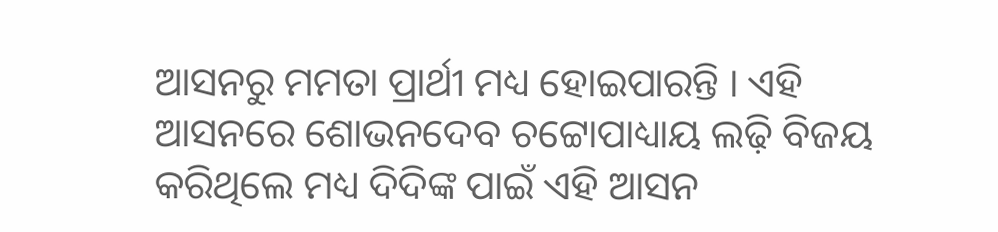ଆସନରୁ ମମତା ପ୍ରାର୍ଥୀ ମଧ୍ୟ ହୋଇପାରନ୍ତି । ଏହି ଆସନରେ ଶୋଭନଦେବ ଚଟ୍ଟୋପାଧ୍ୟାୟ ଲଢ଼ି ବିଜୟ କରିଥିଲେ ମଧ୍ୟ ଦିଦିଙ୍କ ପାଇଁ ଏହି ଆସନ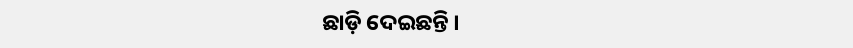ଛାଡ଼ି ଦେଇଛନ୍ତି ।